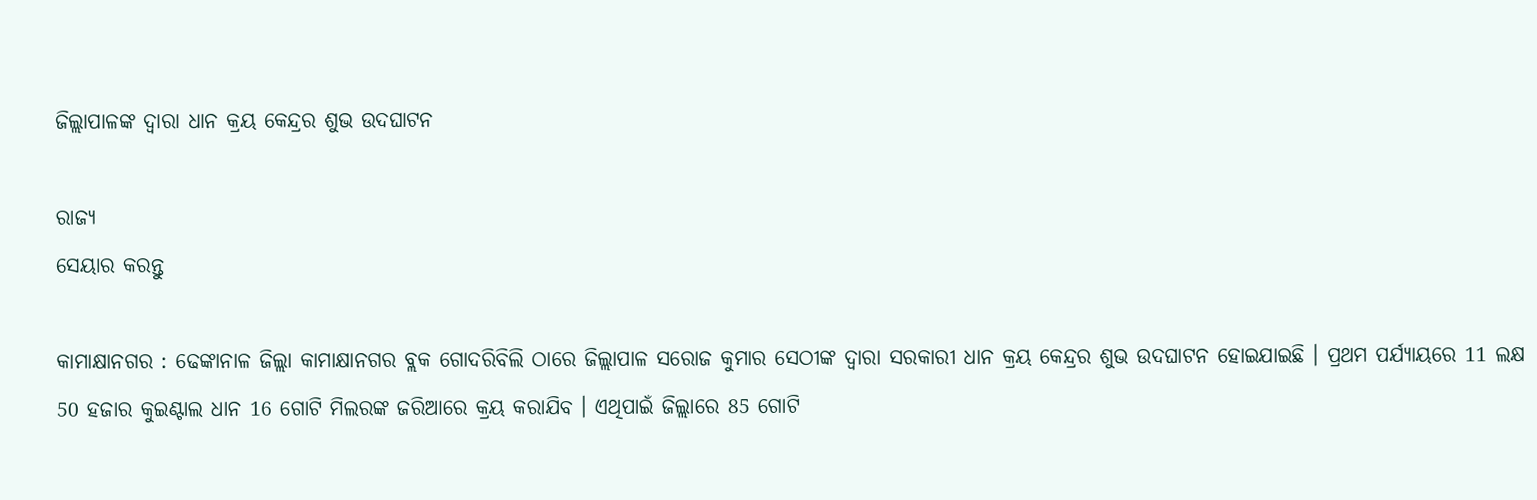ଜିଲ୍ଲାପାଳଙ୍କ ଦ୍ଵାରା ଧାନ କ୍ରୟ କେନ୍ଦ୍ରର ଶୁଭ ଉଦଘାଟନ

ରାଜ୍ୟ
ସେୟାର କରନ୍ତୁ

କାମାକ୍ଷାନଗର : ଢେଙ୍କାନାଳ ଜିଲ୍ଲା କାମାକ୍ଷାନଗର ବ୍ଲକ ଗୋଦରିବିଲି ଠାରେ ଜିଲ୍ଲାପାଳ ସରୋଜ କୁମାର ସେଠୀଙ୍କ ଦ୍ୱାରା ସରକାରୀ ଧାନ କ୍ରୟ କେନ୍ଦ୍ରର ଶୁଭ ଉଦଘାଟନ ହୋଇଯାଇଛି । ପ୍ରଥମ ପର୍ଯ୍ୟାୟରେ 11 ଲକ୍ଷ 50 ହଜାର କୁଇଣ୍ଟାଲ ଧାନ 16 ଗୋଟି ମିଲରଙ୍କ ଜରିଆରେ କ୍ରୟ କରାଯିବ । ଏଥିପାଇଁ ଜିଲ୍ଲାରେ 85 ଗୋଟି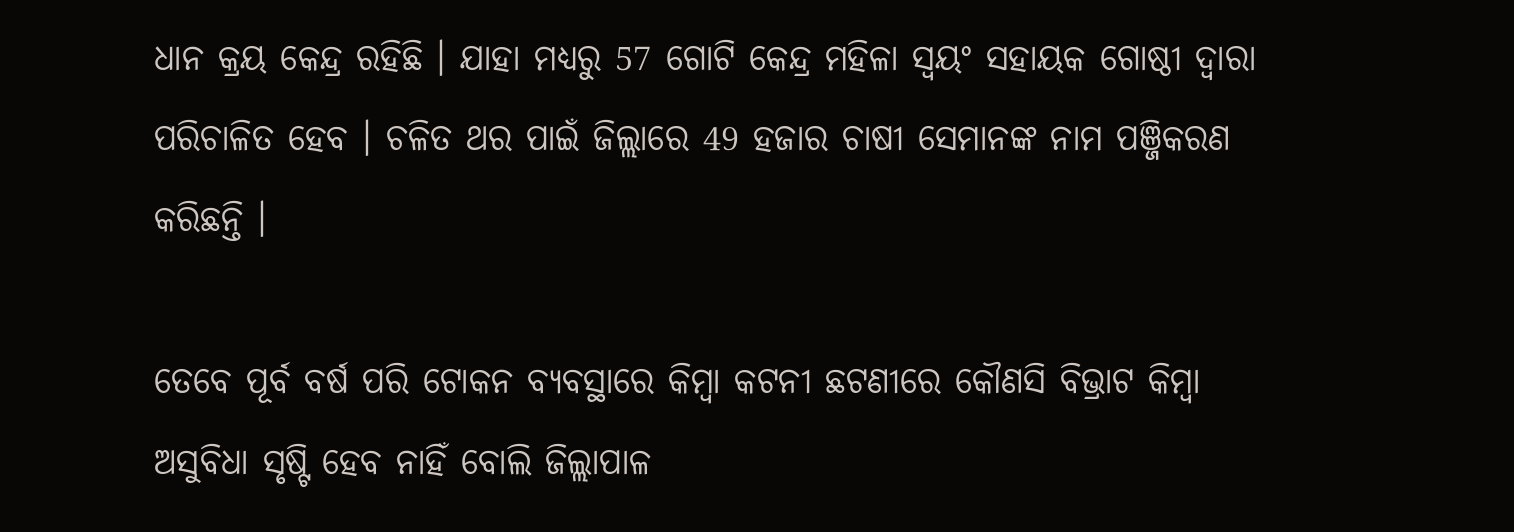ଧାନ କ୍ରୟ କେନ୍ଦ୍ର ରହିଛି । ଯାହା ମଧ୍ୟରୁ 57 ଗୋଟି କେନ୍ଦ୍ର ମହିଳା ସ୍ୱୟଂ ସହାୟକ ଗୋଷ୍ଠୀ ଦ୍ୱାରା ପରିଚାଳିତ ହେବ । ଚଳିତ ଥର ପାଇଁ ଜିଲ୍ଲାରେ 49 ହଜାର ଚାଷୀ ସେମାନଙ୍କ ନାମ ପଞ୍ଜିକରଣ କରିଛନ୍ତି ।

ତେବେ ପୂର୍ବ ବର୍ଷ ପରି ଟୋକନ ବ୍ୟବସ୍ଥାରେ କିମ୍ବା କଟନୀ ଛଟଣୀରେ କୌଣସି ବିଭ୍ରାଟ କିମ୍ବା ଅସୁବିଧା ସୃଷ୍ଟି ହେବ ନାହିଁ ବୋଲି ଜିଲ୍ଲାପାଳ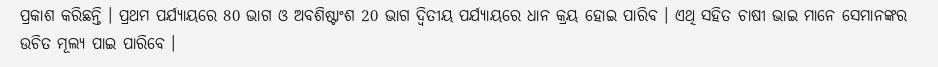ପ୍ରକାଶ କରିଛନ୍ତି । ପ୍ରଥମ ପର୍ଯ୍ୟାୟରେ 80 ଭାଗ ଓ ଅବଶିଷ୍ଟାଂଶ 20 ଭାଗ ଦ୍ଵିତୀୟ ପର୍ଯ୍ୟାୟରେ ଧାନ କ୍ରୟ ହୋଇ ପାରିବ । ଏଥି ସହିତ ଚାଷୀ ଭାଇ ମାନେ ସେମାନଙ୍କର ଉଚିତ ମୂଲ୍ୟ ପାଇ ପାରିବେ ।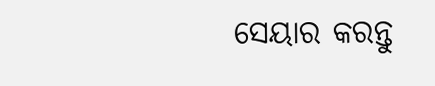ସେୟାର କରନ୍ତୁ